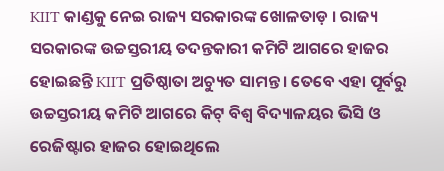KIIT କାଣ୍ଡକୁ ନେଇ ରାଜ୍ୟ ସରକାରଙ୍କ ଖୋଳତାଡ଼ । ରାଜ୍ୟ ସରକାରଙ୍କ ଉଚ୍ଚସ୍ତରୀୟ ତଦନ୍ତକାରୀ କମିଟି ଆଗରେ ହାଜର ହୋଇଛନ୍ତି KIIT ପ୍ରତିଷ୍ଠାତା ଅଚ୍ୟୁତ ସାମନ୍ତ । ତେବେ ଏହା ପୂର୍ବରୁ ଉଚ୍ଚସ୍ତରୀୟ କମିଟି ଆଗରେ କିଟ୍ ବିଶ୍ୱ ବିଦ୍ୟାଳୟର ଭିସି ଓ ରେଜିଷ୍ଟାର ହାଜର ହୋଇଥିଲେ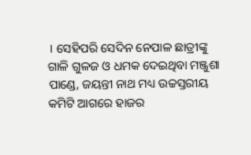। ସେହିପରି ସେଦିନ ନେପାଳ ଛାତ୍ରୀଙ୍କୁ ଗାଳି ଗୁଳଜ ଓ ଧମକ ଦେଇଥିବା ମଞ୍ଜୁଶା ପାଣ୍ଡେ, ଜୟନ୍ତୀ ନାଥ ମଧ୍ୟ ଉଚ୍ଚସ୍ତରୀୟ କମିଟି ଆଗରେ ହାଜର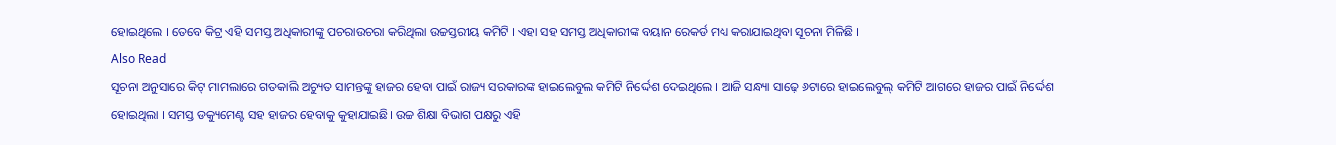ହୋଇଥିଲେ । ତେବେ କିଟ୍ର ଏହି ସମସ୍ତ ଅଧିକାରୀଙ୍କୁ ପଚରାଉଚରା କରିଥିଲା ଉଚ୍ଚସ୍ତରୀୟ କମିଟି । ଏହା ସହ ସମସ୍ତ ଅଧିକାରୀଙ୍କ ବୟାନ ରେକର୍ଡ ମଧ୍ୟ କରାଯାଇଥିବା ସୂଚନା ମିଳିଛି ।
Also Read
ସୂଚନା ଅନୁସାରେ କିଟ୍ ମାମଲାରେ ଗତକାଲି ଅଚ୍ୟୁତ ସାମନ୍ତଙ୍କୁ ହାଜର ହେବା ପାଇଁ ରାଜ୍ୟ ସରକାରଙ୍କ ହାଇଲେବୁଲ କମିଟି ନିର୍ଦ୍ଦେଶ ଦେଇଥିଲେ । ଆଜି ସନ୍ଧ୍ୟା ସାଢ଼େ ୬ଟାରେ ହାଇଲେବୁଲ୍ କମିଟି ଆଗରେ ହାଜର ପାଇଁ ନିର୍ଦ୍ଦେଶ ହୋଇଥିଲା । ସମସ୍ତ ଡକ୍ୟୁମେଣ୍ଟ ସହ ହାଜର ହେବାକୁ କୁହାଯାଇଛି। ଉଚ୍ଚ ଶିକ୍ଷା ବିଭାଗ ପକ୍ଷରୁ ଏହି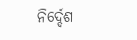ନିର୍ଦ୍ଦେଶ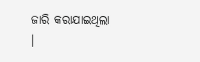ଜାରି କରାଯାଇଥିଲା ।